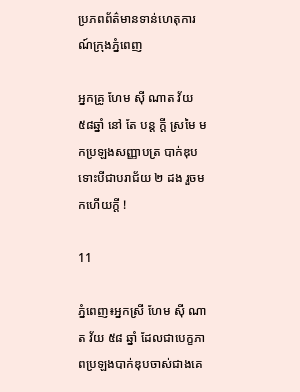ប្រភពព័ត៌មានទាន់ហេតុការណ៍ក្រុងភ្នំពេញ

អ្នកគ្រូ ហែម ស៊ី ណាត វ័យ ៥៨ឆ្នាំ នៅ តែ បន្ត ក្តី ស្រមៃ មកប្រឡងសញ្ញាបត្រ បាក់ឌុប ទោះបីជាបរាជ័យ ២ ដង រួចមកហើយក្តី !

11

ភ្នំពេញ៖អ្នកស្រី ហែម ស៊ី ណាត វ័យ ៥៨ ឆ្នាំ ដែលជាបេក្ខភាពប្រឡងបាក់ឌុបចាស់ជាងគេ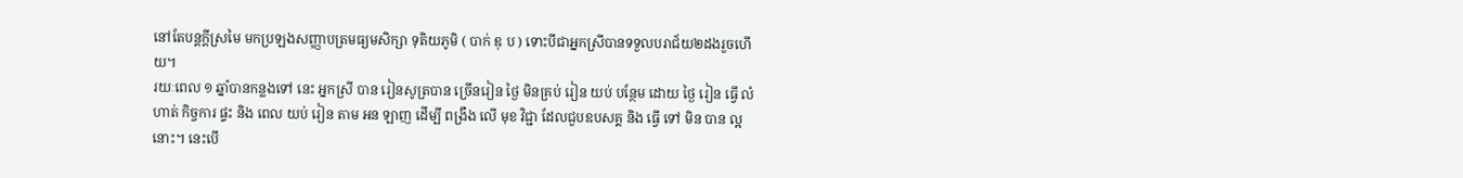នៅតែបន្តក្តីស្រមៃ មកប្រឡងសញ្ញាបត្រមធ្យមសិក្សា ទុតិយភូមិ ( បាក់ ឌុ ប ) ទោះបីជាអ្នកស្រីបានទទួលបរាជ័យ២ដងរួចហើយ។
រយៈពេល ១ ឆ្នាំបានកន្លងទៅ នេះ អ្នកស្រី បាន រៀនសូត្របាន ច្រើនរៀន ថ្ងៃ មិនគ្រប់ រៀន យប់ បន្ថែម ដោយ ថ្ងៃ រៀន ធ្វើ លំហាត់ កិច្ចការ ផ្ទះ និង ពេល យប់ រៀន តាម អន ឡាញ ដើម្បី ពង្រឹង លើ មុខ វិជ្ជា ដែលជួបឧបសគ្គ និង ធ្វើ ទៅ មិន បាន ល្អ នោះ។ នេះបើ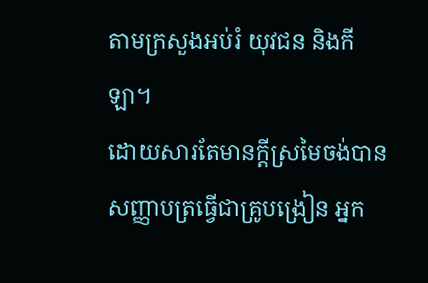តាមក្រសួងអប់រំ យុវជន និងកីឡា។
ដោយសារតែមានក្តីស្រមៃចង់បានសញ្ញាបត្រធ្វើជាគ្រូបង្រៀន អ្នក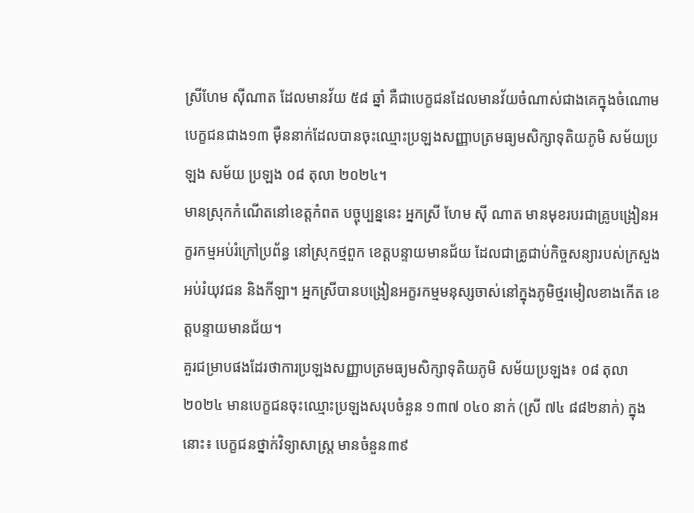ស្រីហែម ស៊ីណាត ដែលមានវ័យ ៥៨ ឆ្នាំ គឺជាបេក្ខជនដែលមានវ័យចំណាស់ជាងគេក្នុងចំណោមបេក្ខជនជាង១៣ ម៉ឺននាក់ដែលបានចុះឈ្មោះប្រឡងសញ្ញាបត្រមធ្យមសិក្សាទុតិយភូមិ សម័យប្រឡង សម័យ ប្រឡង ០៨ តុលា ២០២៤។
មានស្រុកកំណើតនៅខេត្តកំពត បច្ចុប្បន្ននេះ អ្នកស្រី ហែម ស៊ី ណាត មានមុខរបរជាគ្រូបង្រៀនអក្ខរកម្មអប់រំក្រៅប្រព័ន្ធ នៅស្រុកថ្មពួក ខេត្តបន្ទាយមានជ័យ ដែលជាគ្រូជាប់កិច្ចសន្យារបស់ក្រសួងអប់រំយុវជន និងកីឡា។ អ្នកស្រីបានបង្រៀនអក្ខរកម្មមនុស្សចាស់នៅក្នុងភូមិថ្មរមៀលខាងកើត ខេត្តបន្ទាយមានជ័យ។
គួរជម្រាបផងដែរថាការប្រឡងសញ្ញាបត្រមធ្យមសិក្សាទុតិយភូមិ សម័យប្រឡង៖ ០៨ តុលា ២០២៤ មានបេក្ខជនចុះឈ្មោះប្រឡងសរុបចំនួន ១៣៧ ០៤០ នាក់ (ស្រី ៧៤ ៨៨២នាក់) ក្នុងនោះ៖ បេក្ខជនថ្នាក់វិទ្យាសាស្ត្រ មានចំនួន៣៩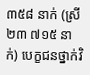៣៥៨ នាក់ (ស្រី ២៣ ៧១៥ នាក់) បេក្ខជនថ្នាក់វិ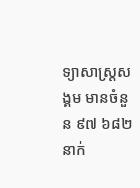ទ្យាសាស្ត្រសង្គម មានចំនួន ៩៧ ៦៨២ នាក់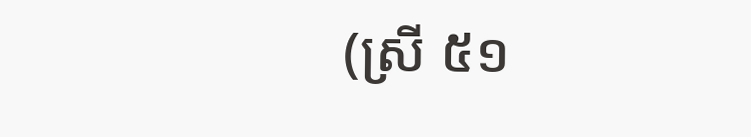(ស្រី ៥១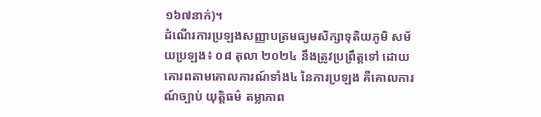១៦៧នាក់)។
ដំណើរការប្រឡងសញ្ញាបត្រមធ្យមសិក្សាទុតិយភូមិ សម័យប្រឡង៖ ០៨ តុលា ២០២៤ នឹងត្រូវប្រព្រឹត្តទៅ ដោយគោរពតាមគោលការណ៍ទាំង៤ នៃការប្រឡង គឺគោលការណ៍ច្បាប់ យុត្តិធម៌ តម្លាភាព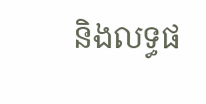និងលទ្ធផ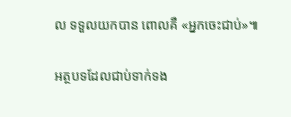ល ទទួលយកបាន ពោលគឺ «អ្នកចេះជាប់»៕

អត្ថបទដែលជាប់ទាក់ទង